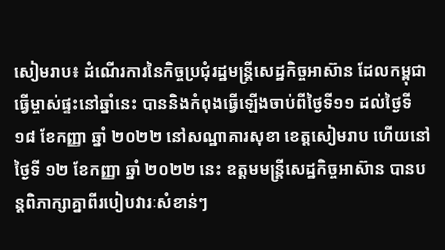សៀមរាប៖ ដំណើរការនៃកិច្ចប្រជុំរដ្ឋមន្រ្តីសេដ្ឋកិច្ចអាស៊ាន ដែលកម្ពុជាធ្វើម្ចាស់ផ្ទះនៅឆ្នាំនេះ បាននិងកំពុងធ្វើឡើងចាប់ពីថ្ងៃទី១១ ដល់ថ្ងៃទី ១៨ ខែកញ្ញា ឆ្នាំ ២០២២ នៅសណ្ឋាគារសុខា ខេត្តសៀមរាប ហើយនៅថ្ងៃទី ១២ ខែកញ្ញា ឆ្នាំ ២០២២ នេះ ឧត្តមមន្រ្តីសេដ្ឋកិច្ចអាស៊ាន បានបន្តពិភាក្សាគ្នាពីរបៀបវារៈសំខាន់ៗ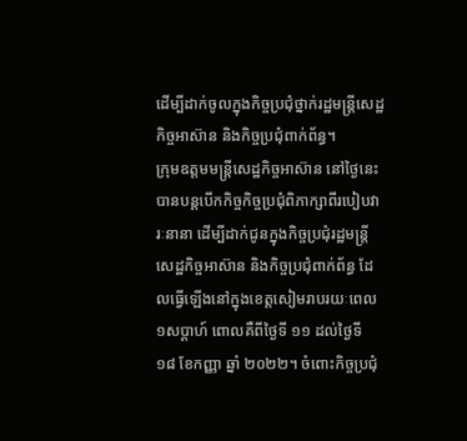ដើម្បីដាក់ចូលក្នុងកិច្ចប្រជុំថ្នាក់រដ្ឋមន្រ្តីសេដ្ឋកិច្ចអាស៊ាន និងកិច្ចប្រជុំពាក់ព័ន្ធ។
ក្រុមឧត្តមមន្រ្តីសេដ្ឋកិច្ចអាស៊ាន នៅថ្ងៃនេះ បានបន្តបើកកិច្ចកិច្ចប្រជុំពិភាក្សាពីរបៀបវារៈនានា ដើម្បីដាក់ជូនក្នុងកិច្ចប្រជុំរដ្ឋមន្រ្តីសេដ្ឋកិច្ចអាស៊ាន និងកិច្ចប្រជុំពាក់ព័ន្ធ ដែលធ្វើឡើងនៅក្នុងខេត្តសៀមរាបរយៈពេល ១សប្តាហ៍ ពោលគឺពីថ្ងៃទី ១១ ដល់ថ្ងៃទី ១៨ ខែកញ្ញា ឆ្នាំ ២០២២។ ចំពោះកិច្ចប្រជុំ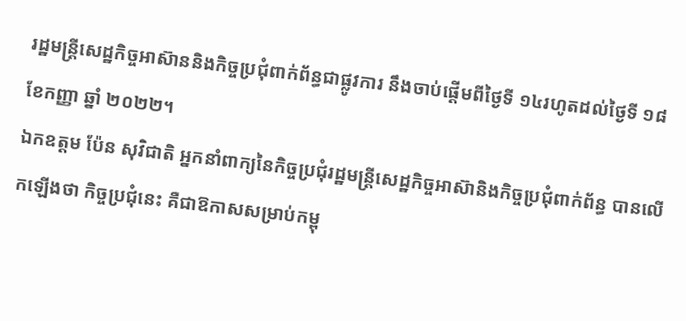រដ្ឋមន្រ្តីសេដ្ឋកិច្ចអាស៊ាននិងកិច្ចប្រជុំពាក់ព័ន្ធជាផ្លូវការ នឹងចាប់ផ្តើមពីថ្ងៃទី ១៤រហូតដល់ថ្ងៃទី ១៨ ខែកញ្ញា ឆ្នាំ ២០២២។
ឯកឧត្តម ប៉ែន សុវិជាតិ អ្នកនាំពាក្យនៃកិច្ចប្រជុំរដ្ឋមន្រ្តីសេដ្ឋកិច្ចអាស៊ានិងកិច្ចប្រជុំពាក់ព័ន្ធ បានលើកឡើងថា កិច្ចប្រជុំនេះ គឺជាឱកាសសម្រាប់កម្ពុ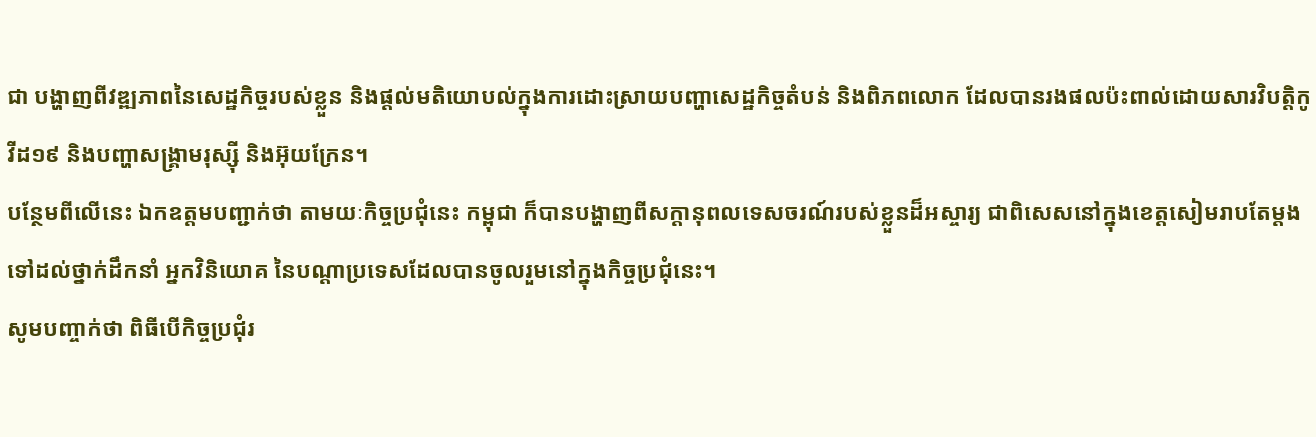ជា បង្ហាញពីវឌ្ឍភាពនៃសេដ្ឋកិច្ចរបស់ខ្លួន និងផ្តល់មតិយោបល់ក្នុងការដោះស្រាយបញ្ហាសេដ្ឋកិច្ចតំបន់ និងពិភពលោក ដែលបានរងផលប៉ះពាល់ដោយសារវិបត្តិកូវីដ១៩ និងបញ្ហាសង្គ្រាមរុស្ស៊ី និងអ៊ុយក្រែន។
បន្ថែមពីលើនេះ ឯកឧត្តមបញ្ជាក់ថា តាមយៈកិច្ចប្រជុំនេះ កម្ពុជា ក៏បានបង្ហាញពីសក្តានុពលទេសចរណ៍របស់ខ្លួនដ៏អស្ចារ្យ ជាពិសេសនៅក្នុងខេត្តសៀមរាបតែម្តង ទៅដល់ថ្នាក់ដឹកនាំ អ្នកវិនិយោគ នៃបណ្តាប្រទេសដែលបានចូលរួមនៅក្នុងកិច្ចប្រជុំនេះ។
សូមបញ្ចាក់ថា ពិធីបើកិច្ចប្រជុំរ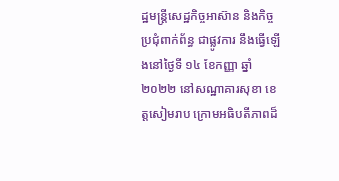ដ្ឋមន្រ្តីសេដ្ឋកិច្ចអាស៊ាន និងកិច្ចប្រជុំពាក់ព័ន្ធ ជាផ្លូវការ នឹងធ្វើឡើងនៅថ្ងៃទី ១៤ ខែកញ្ញា ឆ្នាំ ២០២២ នៅសណ្ឋាគារសុខា ខេត្តសៀមរាប ក្រោមអធិបតីភាពដ៏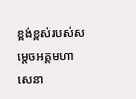ខ្ពង់ខ្ពស់របស់សម្តេចអគ្គមហាសេនា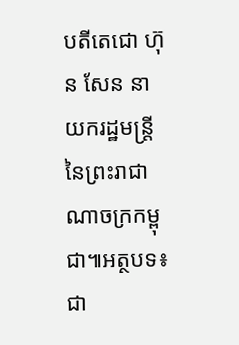បតីតេជោ ហ៊ុន សែន នាយករដ្ឋមន្រ្តីនៃព្រះរាជាណាចក្រកម្ពុជា៕អត្ថបទ៖ ជា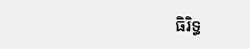ធិរិទ្ធ